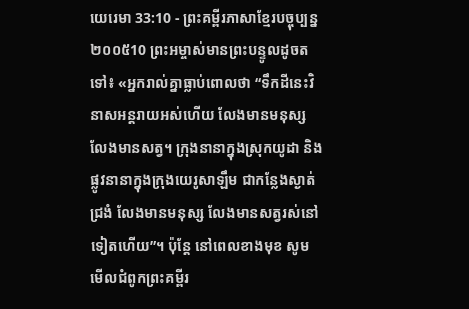យេរេមា 33:10 - ព្រះគម្ពីរភាសាខ្មែរបច្ចុប្បន្ន ២០០៥10 ព្រះអម្ចាស់មានព្រះបន្ទូលដូចតទៅ៖ «អ្នករាល់គ្នាធ្លាប់ពោលថា “ទឹកដីនេះវិនាសអន្តរាយអស់ហើយ លែងមានមនុស្ស លែងមានសត្វ។ ក្រុងនានាក្នុងស្រុកយូដា និងផ្លូវនានាក្នុងក្រុងយេរូសាឡឹម ជាកន្លែងស្ងាត់ជ្រងំ លែងមានមនុស្ស លែងមានសត្វរស់នៅទៀតហើយ”។ ប៉ុន្តែ នៅពេលខាងមុខ សូមមើលជំពូកព្រះគម្ពីរ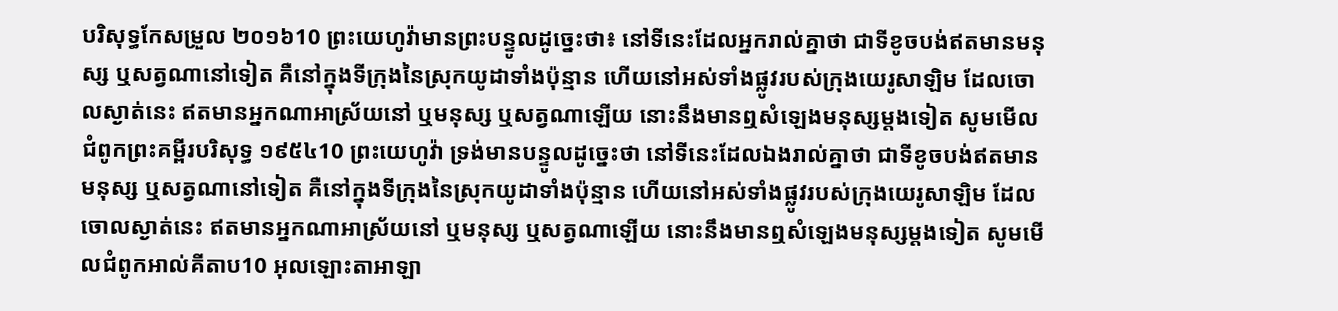បរិសុទ្ធកែសម្រួល ២០១៦10 ព្រះយេហូវ៉ាមានព្រះបន្ទូលដូច្នេះថា៖ នៅទីនេះដែលអ្នករាល់គ្នាថា ជាទីខូចបង់ឥតមានមនុស្ស ឬសត្វណានៅទៀត គឺនៅក្នុងទីក្រុងនៃស្រុកយូដាទាំងប៉ុន្មាន ហើយនៅអស់ទាំងផ្លូវរបស់ក្រុងយេរូសាឡិម ដែលចោលស្ងាត់នេះ ឥតមានអ្នកណាអាស្រ័យនៅ ឬមនុស្ស ឬសត្វណាឡើយ នោះនឹងមានឮសំឡេងមនុស្សម្តងទៀត សូមមើលជំពូកព្រះគម្ពីរបរិសុទ្ធ ១៩៥៤10 ព្រះយេហូវ៉ា ទ្រង់មានបន្ទូលដូច្នេះថា នៅទីនេះដែលឯងរាល់គ្នាថា ជាទីខូចបង់ឥតមានមនុស្ស ឬសត្វណានៅទៀត គឺនៅក្នុងទីក្រុងនៃស្រុកយូដាទាំងប៉ុន្មាន ហើយនៅអស់ទាំងផ្លូវរបស់ក្រុងយេរូសាឡិម ដែលចោលស្ងាត់នេះ ឥតមានអ្នកណាអាស្រ័យនៅ ឬមនុស្ស ឬសត្វណាឡើយ នោះនឹងមានឮសំឡេងមនុស្សម្តងទៀត សូមមើលជំពូកអាល់គីតាប10 អុលឡោះតាអាឡា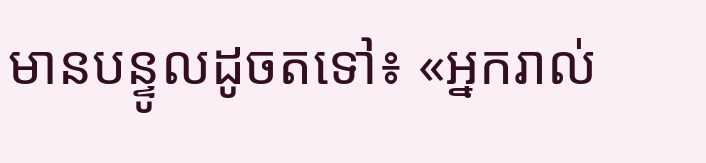មានបន្ទូលដូចតទៅ៖ «អ្នករាល់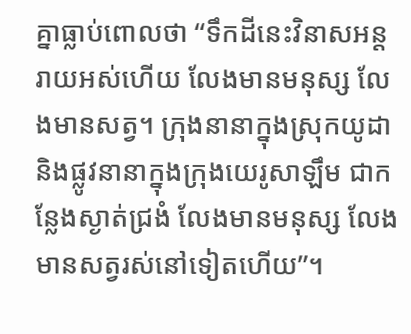គ្នាធ្លាប់ពោលថា “ទឹកដីនេះវិនាសអន្តរាយអស់ហើយ លែងមានមនុស្ស លែងមានសត្វ។ ក្រុងនានាក្នុងស្រុកយូដា និងផ្លូវនានាក្នុងក្រុងយេរូសាឡឹម ជាកន្លែងស្ងាត់ជ្រងំ លែងមានមនុស្ស លែងមានសត្វរស់នៅទៀតហើយ”។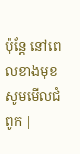ប៉ុន្តែ នៅពេលខាងមុខ សូមមើលជំពូក |